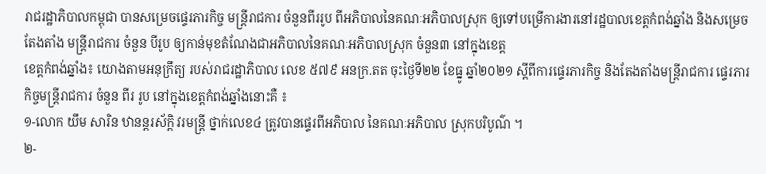រាជរដ្ឋាភិបាលកម្ពុជា បានសម្រេចផ្ទេរភារកិច្ច មន្ត្រីរាជការ ចំនួនពីររូប ពីអភិបាលនៃគណៈអភិបាលស្រុក ឲ្យទៅបម្រើការងារនៅរដ្ឋបាលខេត្តកំពង់ឆ្នាំង និងសម្រេចតែងតាំង មន្ត្រីរាជការ ចំនួន បីរូប ឲ្យកាន់មុខតំណែងជាអភិបាលនៃគណៈអភិបាលស្រុក ចំនួន៣ នៅក្នុងខេត្ត
ខេត្តកំពង់ឆ្នាំង៖ យោងតាមអនុក្រឹត្យ របស់រាជរដ្ឋាភិបាល លេខ ៥៧៩ អនក្រ.តត ចុះថ្ងៃទី២២ ខែធ្នូ ឆ្នាំ២០២១ ស្ដីពីការផ្ទេរភារកិច្ច និងតែងតាំងមន្ត្រីរាជការ ផ្ទេរភារកិច្ចមន្ត្រីរាជការ ចំនួន ពីរ រូប នៅក្នុងខេត្តកំពង់ឆ្នាំងនោះគឺ ៖
១-លោក យឹម សារិន ឋានន្តរស័ក្តិ វរមន្ត្រី ថ្នាក់លេខ៤ ត្រូវបានផ្ទេរពីអភិបាល នៃគណៈអភិបាល ស្រុកបរិបូណ៌ ។
២-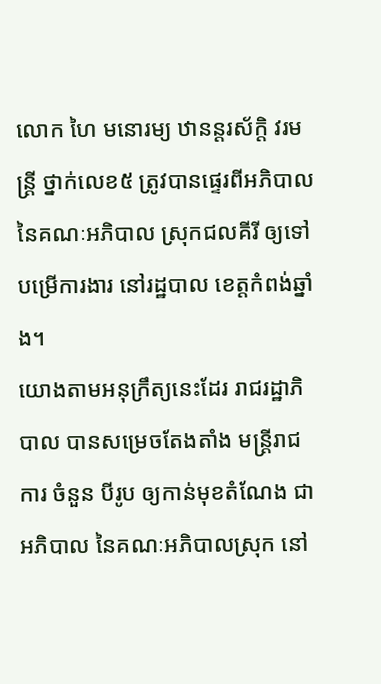លោក ហៃ មនោរម្យ ឋានន្តរស័ក្តិ វរមន្ត្រី ថ្នាក់លេខ៥ ត្រូវបានផ្ទេរពីអភិបាល នៃគណៈអភិបាល ស្រុកជលគីរី ឲ្យទៅបម្រើការងារ នៅរដ្ឋបាល ខេត្តកំពង់ឆ្នាំង។
យោងតាមអនុក្រឹត្យនេះដែរ រាជរដ្ឋាភិបាល បានសម្រេចតែងតាំង មន្ត្រីរាជការ ចំនួន បីរូប ឲ្យកាន់មុខតំណែង ជាអភិបាល នៃគណៈអភិបាលស្រុក នៅ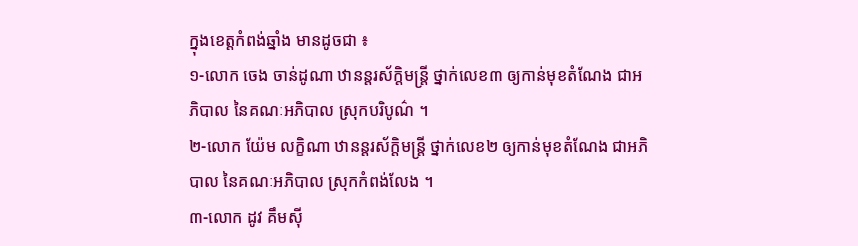ក្នុងខេត្តកំពង់ឆ្នាំង មានដូចជា ៖
១-លោក ចេង ចាន់ដូណា ឋានន្តរស័ក្តិមន្ត្រី ថ្នាក់លេខ៣ ឲ្យកាន់មុខតំណែង ជាអភិបាល នៃគណៈអភិបាល ស្រុកបរិបូណ៌ ។
២-លោក យ៉ែម លក្ខិណា ឋានន្តរស័ក្តិមន្ត្រី ថ្នាក់លេខ២ ឲ្យកាន់មុខតំណែង ជាអភិបាល នៃគណៈអភិបាល ស្រុកកំពង់លែង ។
៣-លោក ដូវ គឹមស៊ី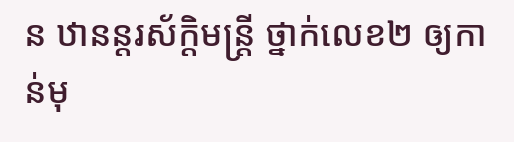ន ឋានន្តរស័ក្តិមន្ត្រី ថ្នាក់លេខ២ ឲ្យកាន់មុ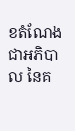ខតំណែង ជាអភិបាល នៃគ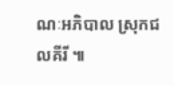ណៈអភិបាល ស្រុកជលគីរី ៕